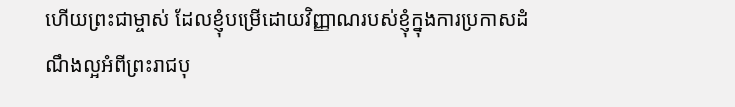ហើយព្រះជាម្ចាស់ ដែលខ្ញុំបម្រើដោយវិញ្ញាណរបស់ខ្ញុំក្នុងការប្រកាសដំណឹងល្អអំពីព្រះរាជបុ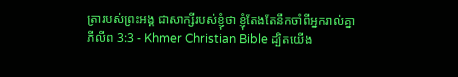ត្រារបស់ព្រះអង្គ ជាសាក្សីរបស់ខ្ញុំថា ខ្ញុំតែងតែនឹកចាំពីអ្នករាល់គ្នា
ភីលីព 3:3 - Khmer Christian Bible ដ្បិតយើង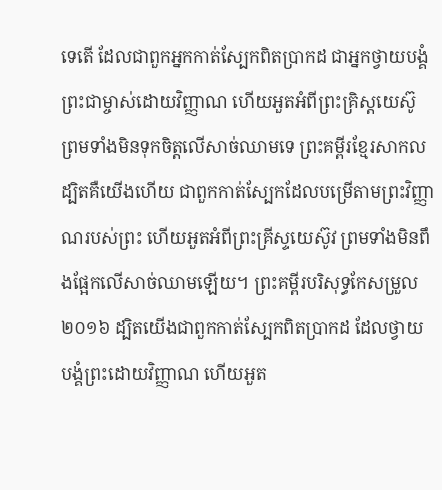ទេតើ ដែលជាពួកអ្នកកាត់ស្បែកពិតប្រាកដ ជាអ្នកថ្វាយបង្គំព្រះជាម្ចាស់ដោយវិញ្ញាណ ហើយអួតអំពីព្រះគ្រិស្ដយេស៊ូ ព្រមទាំងមិនទុកចិត្តលើសាច់ឈាមទេ ព្រះគម្ពីរខ្មែរសាកល ដ្បិតគឺយើងហើយ ជាពួកកាត់ស្បែកដែលបម្រើតាមព្រះវិញ្ញាណរបស់ព្រះ ហើយអួតអំពីព្រះគ្រីស្ទយេស៊ូវ ព្រមទាំងមិនពឹងផ្អែកលើសាច់ឈាមឡើយ។ ព្រះគម្ពីរបរិសុទ្ធកែសម្រួល ២០១៦ ដ្បិតយើងជាពួកកាត់ស្បែកពិតប្រាកដ ដែលថ្វាយបង្គំព្រះដោយវិញ្ញាណ ហើយអួត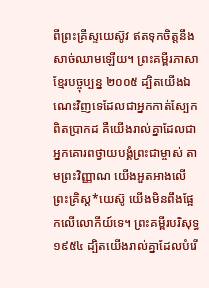ពីព្រះគ្រីស្ទយេស៊ូវ ឥតទុកចិត្តនឹងសាច់ឈាមឡើយ។ ព្រះគម្ពីរភាសាខ្មែរបច្ចុប្បន្ន ២០០៥ ដ្បិតយើងឯណេះវិញទេដែលជាអ្នកកាត់ស្បែកពិតប្រាកដ គឺយើងរាល់គ្នាដែលជាអ្នកគោរពថ្វាយបង្គំព្រះជាម្ចាស់ តាមព្រះវិញ្ញាណ យើងអួតអាងលើព្រះគ្រិស្ត*យេស៊ូ យើងមិនពឹងផ្អែកលើលោកីយ៍ទេ។ ព្រះគម្ពីរបរិសុទ្ធ ១៩៥៤ ដ្បិតយើងរាល់គ្នាដែលបំរើ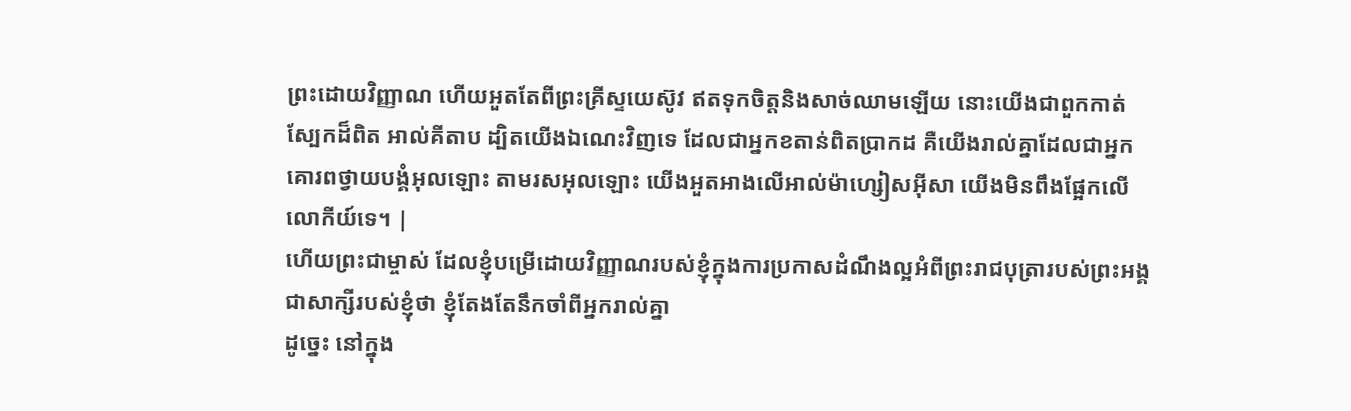ព្រះដោយវិញ្ញាណ ហើយអួតតែពីព្រះគ្រីស្ទយេស៊ូវ ឥតទុកចិត្តនិងសាច់ឈាមឡើយ នោះយើងជាពួកកាត់ស្បែកដ៏ពិត អាល់គីតាប ដ្បិតយើងឯណេះវិញទេ ដែលជាអ្នកខតាន់ពិតប្រាកដ គឺយើងរាល់គ្នាដែលជាអ្នកគោរពថ្វាយបង្គំអុលឡោះ តាមរសអុលឡោះ យើងអួតអាងលើអាល់ម៉ាហ្សៀសអ៊ីសា យើងមិនពឹងផ្អែកលើលោកីយ៍ទេ។ |
ហើយព្រះជាម្ចាស់ ដែលខ្ញុំបម្រើដោយវិញ្ញាណរបស់ខ្ញុំក្នុងការប្រកាសដំណឹងល្អអំពីព្រះរាជបុត្រារបស់ព្រះអង្គ ជាសាក្សីរបស់ខ្ញុំថា ខ្ញុំតែងតែនឹកចាំពីអ្នករាល់គ្នា
ដូច្នេះ នៅក្នុង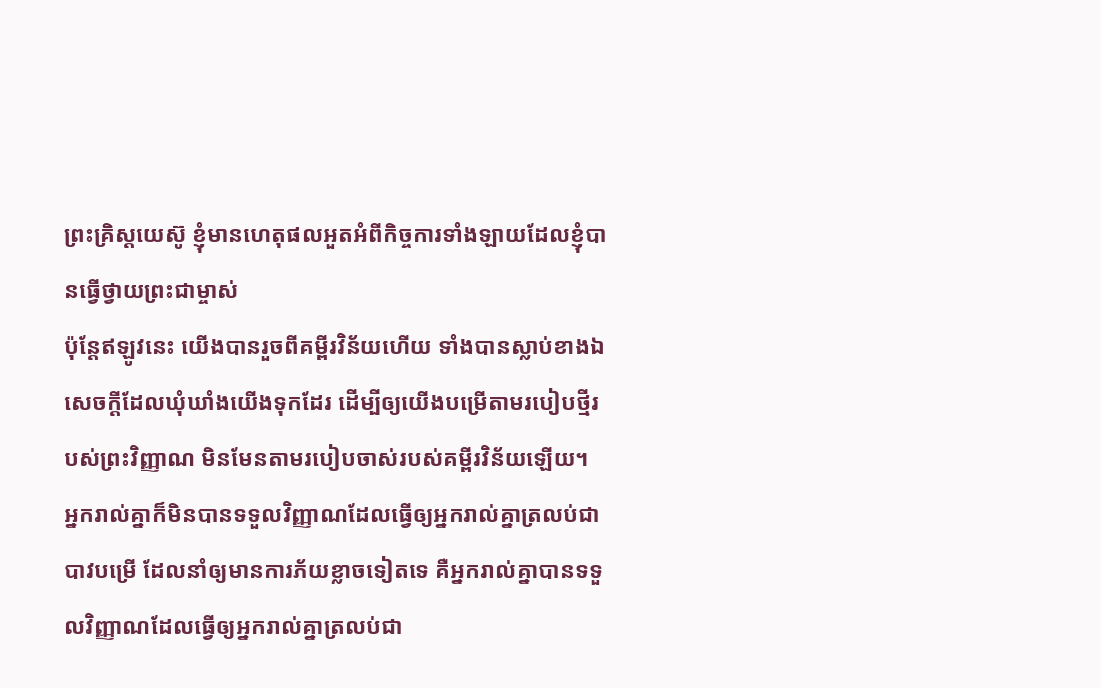ព្រះគ្រិស្ដយេស៊ូ ខ្ញុំមានហេតុផលអួតអំពីកិច្ចការទាំងឡាយដែលខ្ញុំបានធ្វើថ្វាយព្រះជាម្ចាស់
ប៉ុន្ដែឥឡូវនេះ យើងបានរួចពីគម្ពីរវិន័យហើយ ទាំងបានស្លាប់ខាងឯសេចក្ដីដែលឃុំឃាំងយើងទុកដែរ ដើម្បីឲ្យយើងបម្រើតាមរបៀបថ្មីរបស់ព្រះវិញ្ញាណ មិនមែនតាមរបៀបចាស់របស់គម្ពីរវិន័យឡើយ។
អ្នករាល់គ្នាក៏មិនបានទទួលវិញ្ញាណដែលធ្វើឲ្យអ្នករាល់គ្នាត្រលប់ជាបាវបម្រើ ដែលនាំឲ្យមានការភ័យខ្លាចទៀតទេ គឺអ្នករាល់គ្នាបានទទួលវិញ្ញាណដែលធ្វើឲ្យអ្នករាល់គ្នាត្រលប់ជា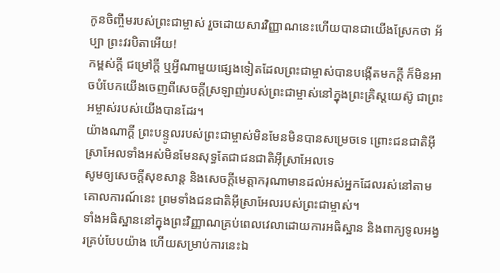កូនចិញ្ចឹមរបស់ព្រះជាម្ចាស់ រួចដោយសារវិញ្ញាណនេះហើយបានជាយើងស្រែកថា អ័ប្បា ព្រះវរបិតាអើយ!
កម្ពស់ក្ដី ជម្រៅក្ដី ឬអ្វីណាមួយផ្សេងទៀតដែលព្រះជាម្ចាស់បានបង្កើតមកក្ដី ក៏មិនអាចបំបែកយើងចេញពីសេចក្ដីស្រឡាញ់របស់ព្រះជាម្ចាស់នៅក្នុងព្រះគ្រិស្ដយេស៊ូ ជាព្រះអម្ចាស់របស់យើងបានដែរ។
យ៉ាងណាក្ដី ព្រះបន្ទូលរបស់ព្រះជាម្ចាស់មិនមែនមិនបានសម្រេចទេ ព្រោះជនជាតិអ៊ីស្រាអែលទាំងអស់មិនមែនសុទ្ធតែជាជនជាតិអ៊ីស្រាអែលទេ
សូមឲ្យសេចក្ដីសុខសាន្ត និងសេចក្ដីមេត្តាករុណាមានដល់អស់អ្នកដែលរស់នៅតាមគោលការណ៍នេះ ព្រមទាំងជនជាតិអ៊ីស្រាអែលរបស់ព្រះជាម្ចាស់។
ទាំងអធិស្ឋាននៅក្នុងព្រះវិញ្ញាណគ្រប់ពេលវេលាដោយការអធិស្ឋាន និងពាក្យទូលអង្វរគ្រប់បែបយ៉ាង ហើយសម្រាប់ការនេះឯ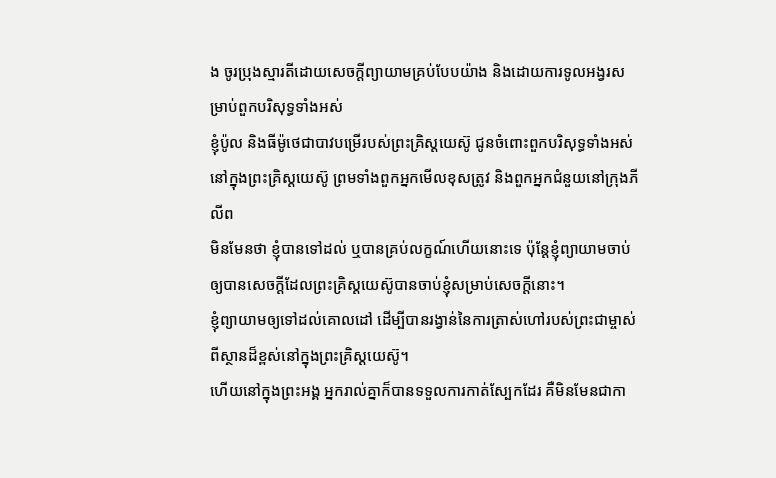ង ចូរប្រុងស្មារតីដោយសេចក្ដីព្យាយាមគ្រប់បែបយ៉ាង និងដោយការទូលអង្វរសម្រាប់ពួកបរិសុទ្ធទាំងអស់
ខ្ញុំប៉ូល និងធីម៉ូថេជាបាវបម្រើរបស់ព្រះគ្រិស្ដយេស៊ូ ជូនចំពោះពួកបរិសុទ្ធទាំងអស់នៅក្នុងព្រះគ្រិស្ដយេស៊ូ ព្រមទាំងពួកអ្នកមើលខុសត្រូវ និងពួកអ្នកជំនួយនៅក្រុងភីលីព
មិនមែនថា ខ្ញុំបានទៅដល់ ឬបានគ្រប់លក្ខណ៍ហើយនោះទេ ប៉ុន្ដែខ្ញុំព្យាយាមចាប់ឲ្យបានសេចក្ដីដែលព្រះគ្រិស្ដយេស៊ូបានចាប់ខ្ញុំសម្រាប់សេចក្ដីនោះ។
ខ្ញុំព្យាយាមឲ្យទៅដល់គោលដៅ ដើម្បីបានរង្វាន់នៃការត្រាស់ហៅរបស់ព្រះជាម្ចាស់ពីស្ថានដ៏ខ្ពស់នៅក្នុងព្រះគ្រិស្ដយេស៊ូ។
ហើយនៅក្នុងព្រះអង្គ អ្នករាល់គ្នាក៏បានទទួលការកាត់ស្បែកដែរ គឺមិនមែនជាកា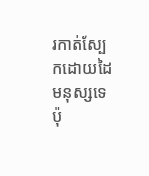រកាត់ស្បែកដោយដៃមនុស្សទេ ប៉ុ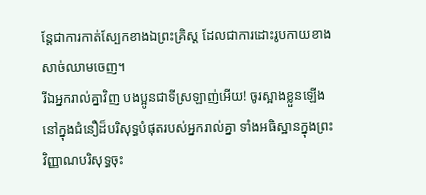ន្ដែជាការកាត់ស្បែកខាងឯព្រះគ្រិស្ដ ដែលជាការដោះរូបកាយខាងសាច់ឈាមចេញ។
រីឯអ្នករាល់គ្នាវិញ បងប្អូនជាទីស្រឡាញ់អើយ! ចូរស្អាងខ្លួនឡើងនៅក្នុងជំនឿដ៏បរិសុទ្ធបំផុតរបស់អ្នករាល់គ្នា ទាំងអធិស្ឋានក្នុងព្រះវិញ្ញាណបរិសុទ្ធចុះ